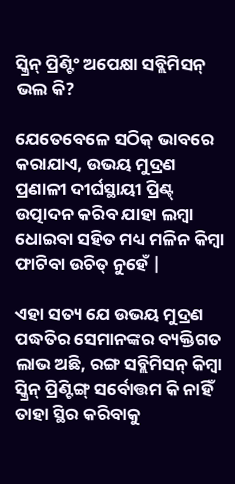ସ୍କ୍ରିନ୍ ପ୍ରିଣ୍ଟିଂ ଅପେକ୍ଷା ସବ୍ଲିମିସନ୍ ଭଲ କି?

ଯେତେବେଳେ ସଠିକ୍ ଭାବରେ କରାଯାଏ, ଉଭୟ ମୁଦ୍ରଣ ପ୍ରଣାଳୀ ଦୀର୍ଘସ୍ଥାୟୀ ପ୍ରିଣ୍ଟ୍ ଉତ୍ପାଦନ କରିବ ଯାହା ଲମ୍ବା ଧୋଇବା ସହିତ ମଧ୍ୟ ମଳିନ କିମ୍ବା ଫାଟିବା ଉଚିତ୍ ନୁହେଁ |

ଏହା ସତ୍ୟ ଯେ ଉଭୟ ମୁଦ୍ରଣ ପଦ୍ଧତିର ସେମାନଙ୍କର ବ୍ୟକ୍ତିଗତ ଲାଭ ଅଛି, ରଙ୍ଗ ସବ୍ଲିମିସନ୍ କିମ୍ବା ସ୍କ୍ରିନ୍ ପ୍ରିଣ୍ଟିଙ୍ଗ୍ ସର୍ବୋତ୍ତମ କି ନାହିଁ ତାହା ସ୍ଥିର କରିବାକୁ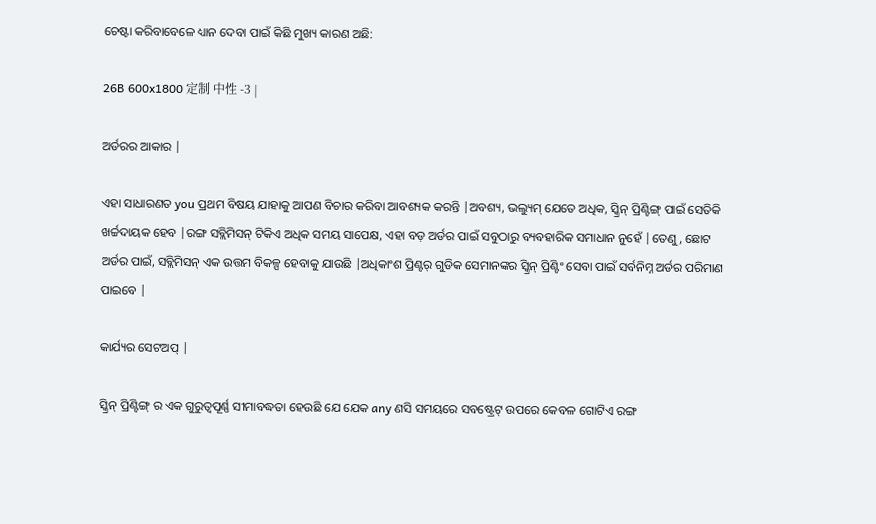ଚେଷ୍ଟା କରିବାବେଳେ ଧ୍ୟାନ ଦେବା ପାଇଁ କିଛି ମୁଖ୍ୟ କାରଣ ଅଛି:

26B 600x1800 定制 中性 -3 |

ଅର୍ଡରର ଆକାର |

ଏହା ସାଧାରଣତ you ପ୍ରଥମ ବିଷୟ ଯାହାକୁ ଆପଣ ବିଚାର କରିବା ଆବଶ୍ୟକ କରନ୍ତି |ଅବଶ୍ୟ, ଭଲ୍ୟୁମ୍ ଯେତେ ଅଧିକ, ସ୍କ୍ରିନ୍ ପ୍ରିଣ୍ଟିଙ୍ଗ୍ ପାଇଁ ସେତିକି ଖର୍ଚ୍ଚଦାୟକ ହେବ |ରଙ୍ଗ ସବ୍ଲିମିସନ୍ ଟିକିଏ ଅଧିକ ସମୟ ସାପେକ୍ଷ, ଏହା ବଡ଼ ଅର୍ଡର ପାଇଁ ସବୁଠାରୁ ବ୍ୟବହାରିକ ସମାଧାନ ନୁହେଁ |ତେଣୁ, ଛୋଟ ଅର୍ଡର ପାଇଁ, ସବ୍ଲିମିସନ୍ ଏକ ଉତ୍ତମ ବିକଳ୍ପ ହେବାକୁ ଯାଉଛି |ଅଧିକାଂଶ ପ୍ରିଣ୍ଟର୍ ଗୁଡିକ ସେମାନଙ୍କର ସ୍କ୍ରିନ୍ ପ୍ରିଣ୍ଟିଂ ସେବା ପାଇଁ ସର୍ବନିମ୍ନ ଅର୍ଡର ପରିମାଣ ପାଇବେ |

କାର୍ଯ୍ୟର ସେଟଅପ୍ |

ସ୍କ୍ରିନ୍ ପ୍ରିଣ୍ଟିଙ୍ଗ୍ ର ଏକ ଗୁରୁତ୍ୱପୂର୍ଣ୍ଣ ସୀମାବଦ୍ଧତା ହେଉଛି ଯେ ଯେକ any ଣସି ସମୟରେ ସବଷ୍ଟ୍ରେଟ୍ ଉପରେ କେବଳ ଗୋଟିଏ ରଙ୍ଗ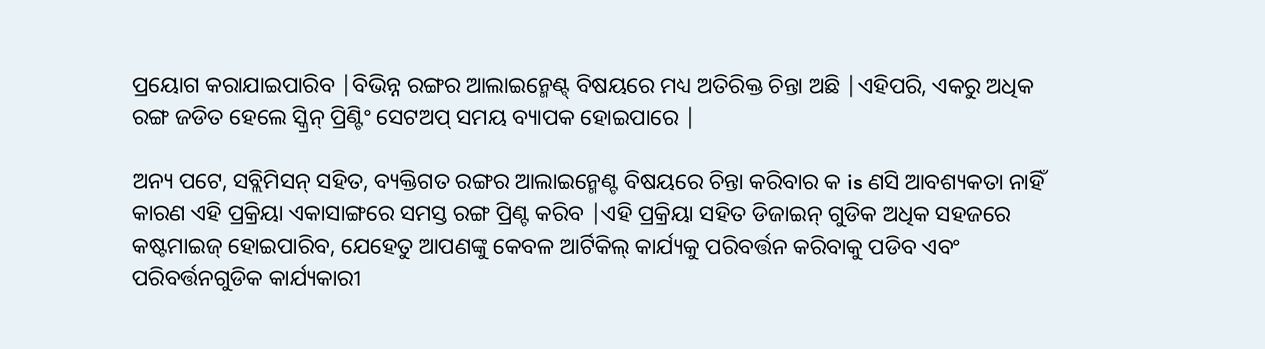ପ୍ରୟୋଗ କରାଯାଇପାରିବ |ବିଭିନ୍ନ ରଙ୍ଗର ଆଲାଇନ୍ମେଣ୍ଟ୍ ବିଷୟରେ ମଧ୍ୟ ଅତିରିକ୍ତ ଚିନ୍ତା ଅଛି |ଏହିପରି, ଏକରୁ ଅଧିକ ରଙ୍ଗ ଜଡିତ ହେଲେ ସ୍କ୍ରିନ୍ ପ୍ରିଣ୍ଟିଂ ସେଟଅପ୍ ସମୟ ବ୍ୟାପକ ହୋଇପାରେ |

ଅନ୍ୟ ପଟେ, ସବ୍ଲିମିସନ୍ ସହିତ, ବ୍ୟକ୍ତିଗତ ରଙ୍ଗର ଆଲାଇନ୍ମେଣ୍ଟ ବିଷୟରେ ଚିନ୍ତା କରିବାର କ is ଣସି ଆବଶ୍ୟକତା ନାହିଁ କାରଣ ଏହି ପ୍ରକ୍ରିୟା ଏକାସାଙ୍ଗରେ ସମସ୍ତ ରଙ୍ଗ ପ୍ରିଣ୍ଟ କରିବ |ଏହି ପ୍ରକ୍ରିୟା ସହିତ ଡିଜାଇନ୍ ଗୁଡିକ ଅଧିକ ସହଜରେ କଷ୍ଟମାଇଜ୍ ହୋଇପାରିବ, ଯେହେତୁ ଆପଣଙ୍କୁ କେବଳ ଆର୍ଟିକିଲ୍ କାର୍ଯ୍ୟକୁ ପରିବର୍ତ୍ତନ କରିବାକୁ ପଡିବ ଏବଂ ପରିବର୍ତ୍ତନଗୁଡିକ କାର୍ଯ୍ୟକାରୀ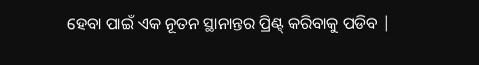ହେବା ପାଇଁ ଏକ ନୂତନ ସ୍ଥାନାନ୍ତର ପ୍ରିଣ୍ଟ୍ କରିବାକୁ ପଡିବ |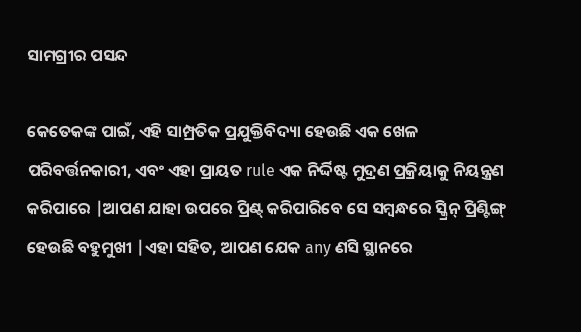ସାମଗ୍ରୀର ପସନ୍ଦ

କେତେକଙ୍କ ପାଇଁ, ଏହି ସାମ୍ପ୍ରତିକ ପ୍ରଯୁକ୍ତିବିଦ୍ୟା ହେଉଛି ଏକ ଖେଳ ପରିବର୍ତ୍ତନକାରୀ, ଏବଂ ଏହା ପ୍ରାୟତ rule ଏକ ନିର୍ଦ୍ଦିଷ୍ଟ ମୁଦ୍ରଣ ପ୍ରକ୍ରିୟାକୁ ନିୟନ୍ତ୍ରଣ କରିପାରେ |ଆପଣ ଯାହା ଉପରେ ପ୍ରିଣ୍ଟ୍ କରିପାରିବେ ସେ ସମ୍ବନ୍ଧରେ ସ୍କ୍ରିନ୍ ପ୍ରିଣ୍ଟିଙ୍ଗ୍ ହେଉଛି ବହୁମୁଖୀ |ଏହା ସହିତ, ଆପଣ ଯେକ any ଣସି ସ୍ଥାନରେ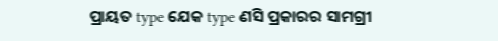ପ୍ରାୟତ type ଯେକ type ଣସି ପ୍ରକାରର ସାମଗ୍ରୀ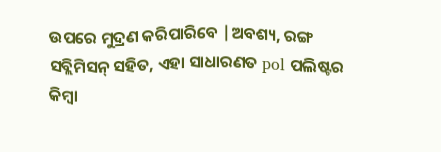ଉପରେ ମୁଦ୍ରଣ କରିପାରିବେ |ଅବଶ୍ୟ, ରଙ୍ଗ ସବ୍ଲିମିସନ୍ ସହିତ, ଏହା ସାଧାରଣତ pol ପଲିଷ୍ଟର କିମ୍ବା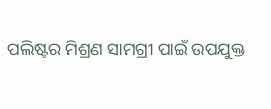ପଲିଷ୍ଟର ମିଶ୍ରଣ ସାମଗ୍ରୀ ପାଇଁ ଉପଯୁକ୍ତ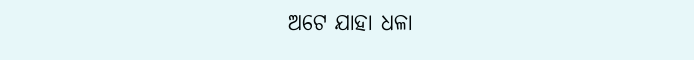ଅଟେ ଯାହା ଧଳା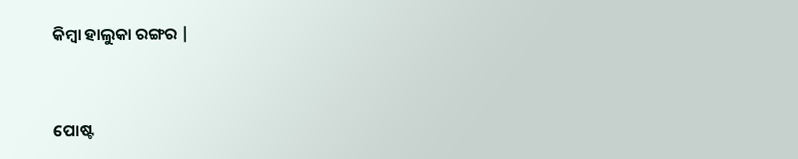କିମ୍ବା ହାଲୁକା ରଙ୍ଗର |


ପୋଷ୍ଟ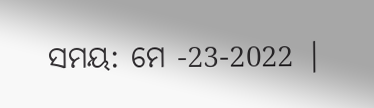ସମୟ: ମେ -23-2022 |